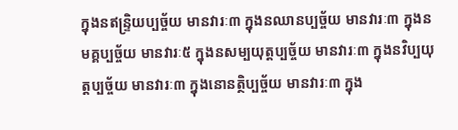ក្នុងនឥន្រ្ទិយប្បច្ច័យ មានវារៈ៣ ក្នុងនឈានប្បច្ច័យ មានវារៈ៣ ក្នុងនមគ្គប្បច្ច័យ មានវារៈ៥ ក្នុងនសម្បយុត្តប្បច្ច័យ មានវារៈ៣ ក្នុងនវិប្បយុត្តប្បច្ច័យ មានវារៈ៣ ក្នុងនោនត្ថិប្បច្ច័យ មានវារៈ៣ ក្នុង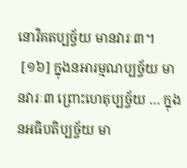នោវិគតប្បច្ច័យ មានវារៈ៣។
 [១៦] ក្នុងនអារម្មណប្បច្ច័យ មានវារៈ៣ ព្រោះហេតុប្បច្ច័យ … ក្នុងនអធិបតិប្បច្ច័យ មា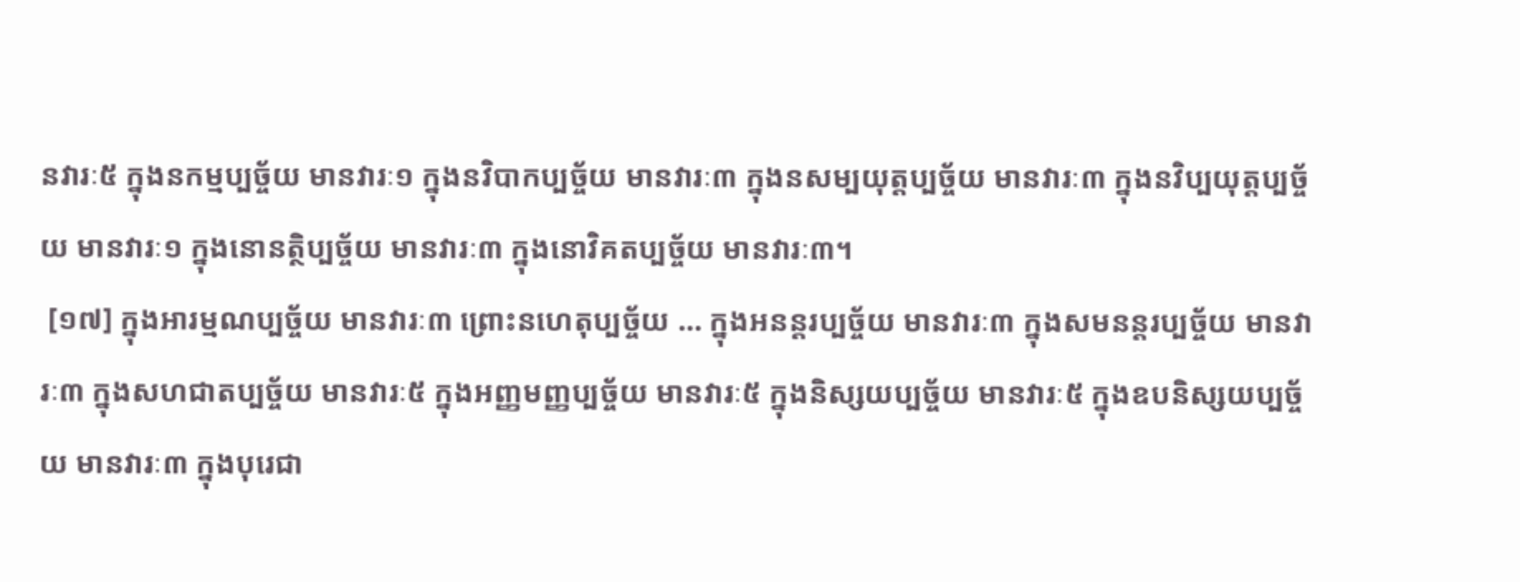នវារៈ៥ ក្នុងនកម្មប្បច្ច័យ មានវារៈ១ ក្នុងនវិបាកប្បច្ច័យ មានវារៈ៣ ក្នុងនសម្បយុត្តប្បច្ច័យ មានវារៈ៣ ក្នុងនវិប្បយុត្តប្បច្ច័យ មានវារៈ១ ក្នុងនោនត្ថិប្បច្ច័យ មានវារៈ៣ ក្នុងនោវិគតប្បច្ច័យ មានវារៈ៣។
 [១៧] ក្នុងអារម្មណប្បច្ច័យ មានវារៈ៣ ព្រោះនហេតុប្បច្ច័យ … ក្នុងអនន្តរប្បច្ច័យ មានវារៈ៣ ក្នុងសមនន្តរប្បច្ច័យ មានវារៈ៣ ក្នុងសហជាតប្បច្ច័យ មានវារៈ៥ ក្នុងអញ្ញមញ្ញប្បច្ច័យ មានវារៈ៥ ក្នុងនិស្សយប្បច្ច័យ មានវារៈ៥ ក្នុងឧបនិស្សយប្បច្ច័យ មានវារៈ៣ ក្នុងបុរេជា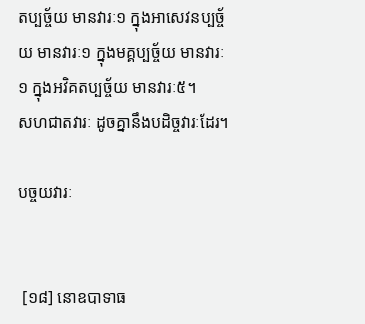តប្បច្ច័យ មានវារៈ១ ក្នុងអាសេវនប្បច្ច័យ មានវារៈ១ ក្នុងមគ្គប្បច្ច័យ មានវារៈ១ ក្នុងអវិគតប្បច្ច័យ មានវារៈ៥។
សហជាតវារៈ ដូចគ្នានឹងបដិច្ចវារៈដែរ។

បច្ចយវារៈ


 [១៨] នោឧបាទាធ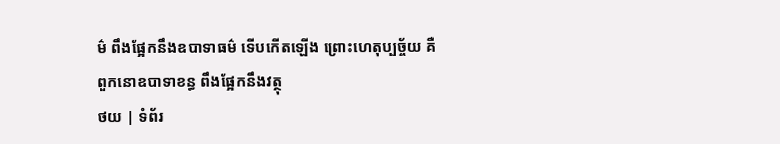ម៌ ពឹងផ្អែកនឹងឧបាទាធម៌ ទើបកើតឡើង ព្រោះហេតុប្បច្ច័យ គឺពួកនោឧបាទាខន្ធ ពឹងផ្អែកនឹងវត្ថុ
ថយ | ទំព័រ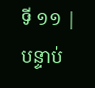ទី ១១ | បន្ទាប់